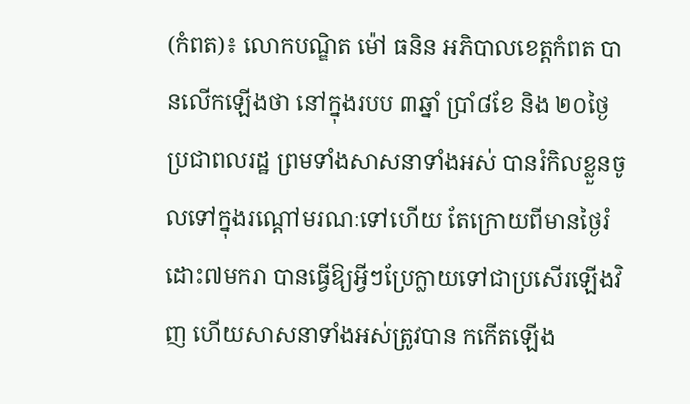(កំពត)៖ លោកបណ្ឌិត ម៉ៅ ធនិន អភិបាលខេត្តកំពត បានលើកឡើងថា នៅក្នុងរបប ៣ឆ្នាំ ប្រាំ៨ខែ និង ២០ថ្ងៃ ប្រជាពលរដ្ឋ ព្រមទាំងសាសនាទាំងអស់ បានរំកិលខ្លួនចូលទៅក្នុងរណ្តៅមរណៈទៅហើយ តែក្រោយពីមានថ្ងៃរំដោះ៧មករា បានធ្វើឱ្យអ្វីៗប្រែក្លាយទៅជាប្រសើរឡើងវិញ ហើយសាសនាទាំងអស់ត្រូវបាន កកើតឡើង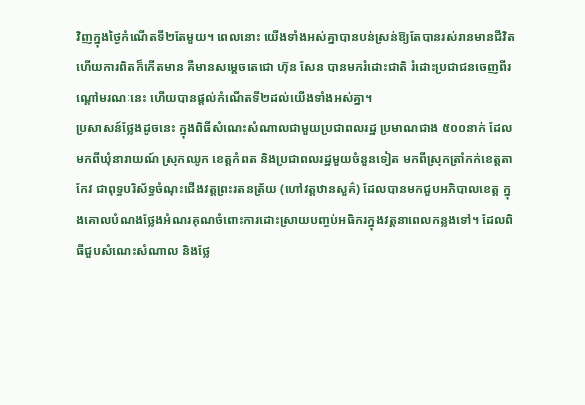វិញក្នុងថ្ងៃកំណើតទី២តែមួយ។ ពេលនោះ យើងទាំងអស់គ្នាបានបន់ស្រន់ឱ្យតែបានរស់រានមានជីវិត ហើយការពិតក៏កើតមាន គឺមានសម្តេចតេជោ ហ៊ុន សែន បានមករំដោះជាតិ រំដោះប្រជាជនចេញពីរណ្តៅមរណៈនេះ ហើយបានផ្តល់កំណើតទី២ដល់យើងទាំងអស់គ្នា។
ប្រសាសន៍ថ្លែងដូចនេះ ក្នុងពិធីសំណេះសំណាលជាមួយប្រជាពលរដ្ឋ ប្រមាណជាង ៥០០នាក់ ដែលមកពីឃុំនារាយណ៍ ស្រុកឈូក ខេត្តកំពត និងប្រជាពលរដ្ឋមួយចំនួនទៀត មកពីស្រុកត្រាំកក់ខេត្តតាកែវ ជាពុទ្ធបរិស័ទ្ធចំណុះជើងវត្តព្រះរតនត្រ័យ (ហៅវត្តឋានសួគ៌) ដែលបានមកជួបអភិបាលខេត្ត ក្នុងគោលបំណងថ្លែងអំណរគុណចំពោះការដោះស្រាយបញ្ចប់អធិករក្នុងវត្តនាពេលកន្លងទៅ។ ដែលពិធីជួបសំណេះសំណាល និងថ្លែ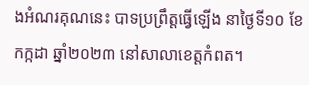ងអំណរគុណនេះ បាទប្រព្រឹត្តធ្វើឡើង នាថ្ងៃទី១០ ខែកក្កដា ឆ្នាំ២០២៣ នៅសាលាខេត្តកំពត។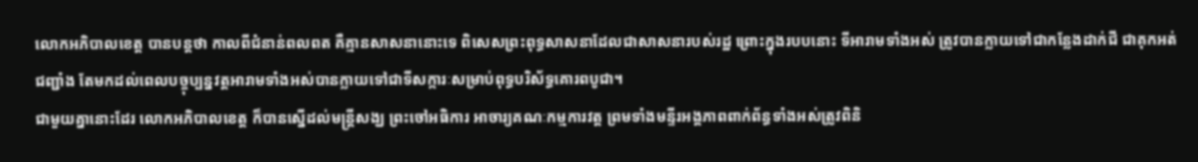លោកអភិបាលខេត្ត បានបន្តថា កាលពីជំនាន់ពលពត គឺគ្មានសាសនានោះទេ ពិសេសព្រះពុទ្ធសាសនាដែលជាសាសនារបស់រដ្ឋ ព្រោះក្នុងរបបនោះ ទីអារាមទាំងអស់ ត្រូវបានក្លាយទៅជាកន្លែងដាក់ជី ជាគុកអត់ជញ្ជាំង តែមកដល់ពេលបច្ចុប្បន្នវត្តអារាមទាំងអស់បានក្លាយទៅជាទីសក្ការៈសម្រាប់ពុទ្ធបរិស័ទ្ធគោរពបូជា។
ជាមួយគ្នានោះដែរ លោកអភិបាលខេត្ត ក៏បានស្នើដល់មន្ត្រីសង្ឃ ព្រះចៅអធិការ អាចារ្យគណៈកម្មការវត្ត ព្រមទាំងមន្ទីរអង្គភាពពាក់ព័ន្ធទាំងអស់ត្រូវពិនិ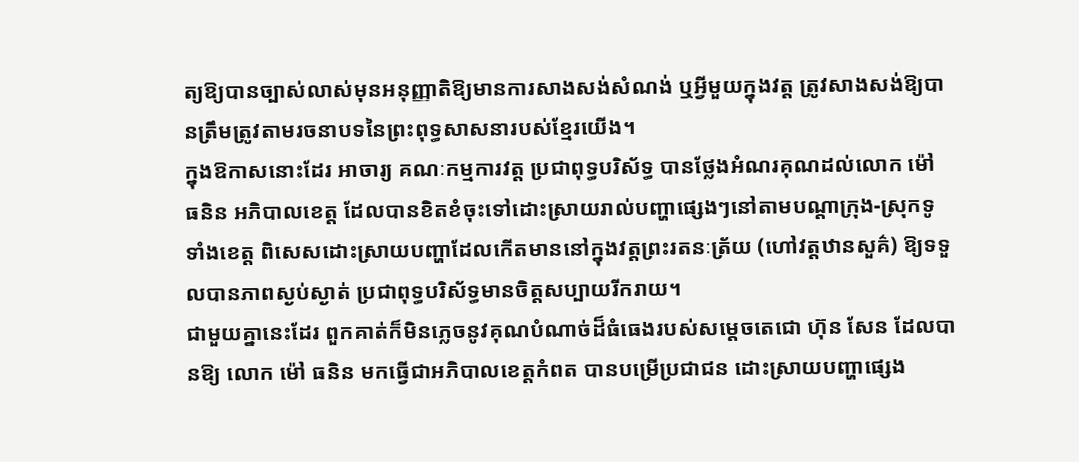ត្យឱ្យបានច្បាស់លាស់មុនអនុញ្ញាតិឱ្យមានការសាងសង់សំណង់ ឬអ្វីមួយក្នុងវត្ត ត្រូវសាងសង់ឱ្យបានត្រឹមត្រូវតាមរចនាបទនៃព្រះពុទ្ធសាសនារបស់ខ្មែរយើង។
ក្នុងឱកាសនោះដែរ អាចារ្យ គណៈកម្មការវត្ត ប្រជាពុទ្ធបរិស័ទ្ធ បានថ្លែងអំណរគុណដល់លោក ម៉ៅ ធនិន អភិបាលខេត្ត ដែលបានខិតខំចុះទៅដោះស្រាយរាល់បញ្ហាផ្សេងៗនៅតាមបណ្តាក្រុង-ស្រុកទូទាំងខេត្ត ពិសេសដោះស្រាយបញ្ហាដែលកើតមាននៅក្នុងវត្តព្រះរតនៈត្រ័យ (ហៅវត្តឋានសួគ៌) ឱ្យទទួលបានភាពស្ងប់ស្ងាត់ ប្រជាពុទ្ធបរិស័ទ្ធមានចិត្តសប្បាយរីករាយ។
ជាមួយគ្នានេះដែរ ពួកគាត់ក៏មិនភ្លេចនូវគុណបំណាច់ដ៏ធំធេងរបស់សម្តេចតេជោ ហ៊ុន សែន ដែលបានឱ្យ លោក ម៉ៅ ធនិន មកធ្វើជាអភិបាលខេត្តកំពត បានបម្រើប្រជាជន ដោះស្រាយបញ្ហាផ្សេង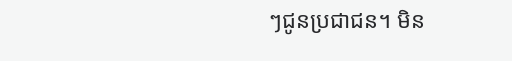ៗជូនប្រជាជន។ មិន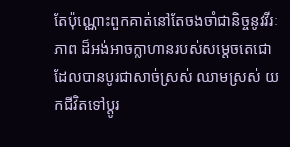តែប៉ុណ្ណោះពួកគាត់នៅតែចងចាំជានិច្ចនូវវីរៈភាព ដ៏អង់អាចក្លាហានរបស់សម្តេចតេជោ ដែលបានបូរជាសាច់ស្រស់ ឈាមស្រស់ យកជីវិតទៅប្តូរ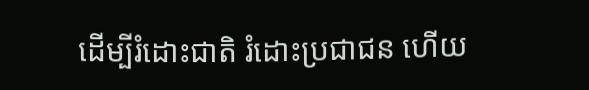ដើម្បីរំដោះជាតិ រំដោះប្រជាជន ហើយ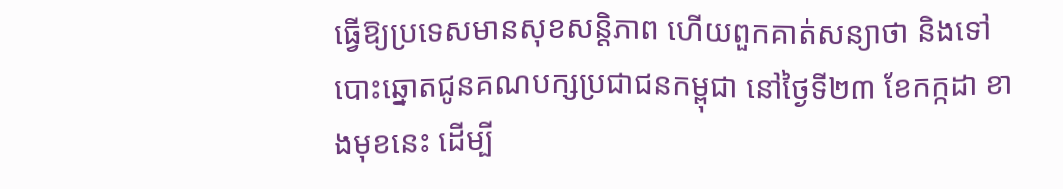ធ្វើឱ្យប្រទេសមានសុខសន្តិភាព ហើយពួកគាត់សន្យាថា និងទៅបោះឆ្នោតជូនគណបក្សប្រជាជនកម្ពុជា នៅថ្ងៃទី២៣ ខែកក្កដា ខាងមុខនេះ ដើម្បី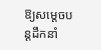ឱ្យសម្តេចបន្តដឹកនាំ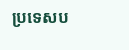ប្រទេសប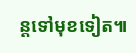ន្តទៅមុខទៀត៕